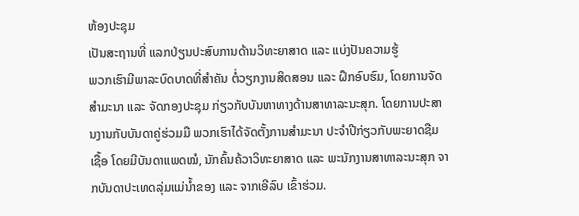ຫ້ອງປະຊຸມ
ເປັນສະຖານທີ່ ແລກປ່ຽນປະສົບການດ້ານວິທະຍາສາດ ແລະ ແບ່ງປັນຄວາມຮູ້
ພວກເຮົາມີພາລະບົດບາດທີ່ສຳຄັນ ຕໍ່ວຽກງານສິດສອນ ແລະ ຝຶກອົບຮົມ, ໂດຍການຈັດສຳມະນາ ແລະ ຈັດກອງປະຊຸມ ກ່ຽວກັບບັນຫາທາງດ້ານສາທາລະນະສຸກ. ໂດຍການປະສານງານກັບບັນດາຄູ່ຮ່ວມມື ພວກເຮົາໄດ້ຈັດຕັ້ງການສຳມະນາ ປະຈຳປີກ່ຽວກັບພະຍາດຊືມເຊື້ອ ໂດຍມີບັນດາແພດໝໍ, ນັກຄົ້ນຄ້ວາວິທະຍາສາດ ແລະ ພະນັກງານສາທາລະນະສຸກ ຈາກບັນດາປະເທດລຸ່ມແມ່ນ້ຳຂອງ ແລະ ຈາກເອີລົບ ເຂົ້າຮ່ວມ.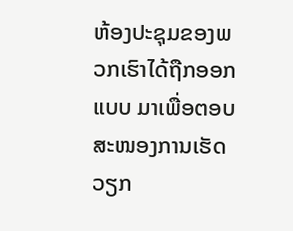ຫ້ອງປະຊຸມຂອງພວກເຮົາໄດ້ຖືກອອກແບບ ມາເພື່ອຕອບສະໜອງການເຮັດວຽກ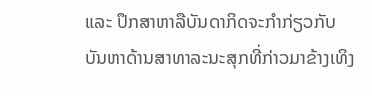ແລະ ປຶກສາຫາລືບັນດາກິດຈະກຳກ່ຽວກັບ ບັນຫາດ້ານສາທາລະນະສຸກທີ່ກ່າວມາຂ້າງເທິງ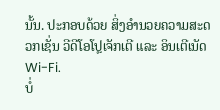ນັ້ນ. ປະກອບດ້ວຍ ສິ່ງອຳນວຍຄວາມສະດວກເຊັ່ນ ວີດີໂອໂປຼເຈັກເຕີ ແລະ ອິນເຕີເນັດ Wi-Fi.
ບໍ່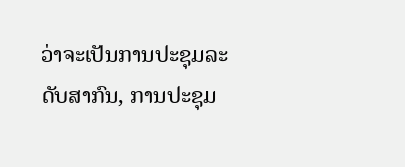ວ່າຈະເປັນການປະຊຸມລະດັບສາກົນ, ການປະຊຸມ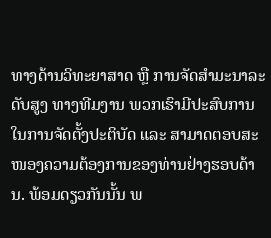ທາງດ້ານວິທະຍາສາດ ຫຼື ການຈັດສຳມະນາລະດັບສູງ ທາງທີມງານ ພວກເຮົາມີປະສົບການໃນການຈັດຕັ້ງປະຕິບັດ ແລະ ສາມາດຕອບສະໜອງຄວາມຕ້ອງການຂອງທ່ານຢ່າງຮອບດ້ານ. ພ້ອມດຽວກັນນັ້ນ ພ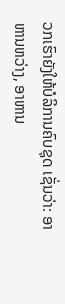ວກເຮົາຍັງໃຫ້ບໍລິການຄົບຊຸດ ເຊັ່ນວ່າ: ອາຫານຫວ່າງ, ອາຫານ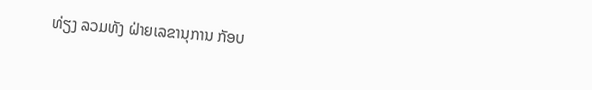ທ່ຽງ ລວມທັງ ຝ່າຍເລຂານຸການ ກັອບ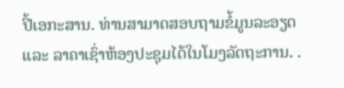ປີ້ເອກະສານ. ທ່ານສາມາດສອບຖາມຂໍ້ມູນລະອຽດ ແລະ ລາຄາເຊົ່າຫ້ອງປະຊຸມໄດ້ໃນໂມງລັດຖະການ. .